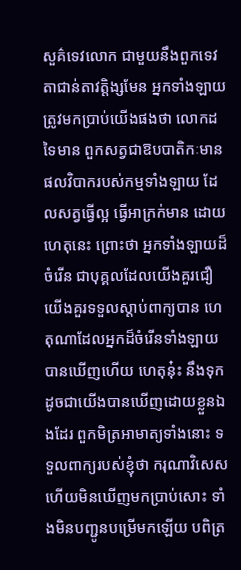សួគ៌ទេវលោក ជាមួយនឹងពួកទេវតាជាន់តាវត្តិង្សមែន អ្នកទាំងឡាយ ត្រូវមកប្រាប់យើងផងថា លោកដទៃមាន ពួកសត្វជាឱបបាតិកៈមាន ផលវិបាករបស់កម្មទាំងឡាយ ដែលសត្វធ្វើល្អ ធ្វើអាក្រក់មាន ដោយហេតុនេះ ព្រោះថា អ្នកទាំងឡាយដ៏ចំរើន ជាបុគ្គលដែលយើងគួរជឿ យើងគួរទទួលស្តាប់ពាក្យបាន ហេតុណាដែលអ្នកដ៏ចំរើនទាំងឡាយ បានឃើញហើយ ហេតុនុ៎ះ នឹងទុកដូចជាយើងបានឃើញដោយខ្លួនឯងដែរ ពួកមិត្រអាមាត្យទាំងនោះ ទទួលពាក្យរបស់ខ្ញុំថា ករុណាវិសេស ហើយមិនឃើញមកប្រាប់សោះ ទាំងមិនបញ្ជូនបម្រើមកឡើយ បពិត្រ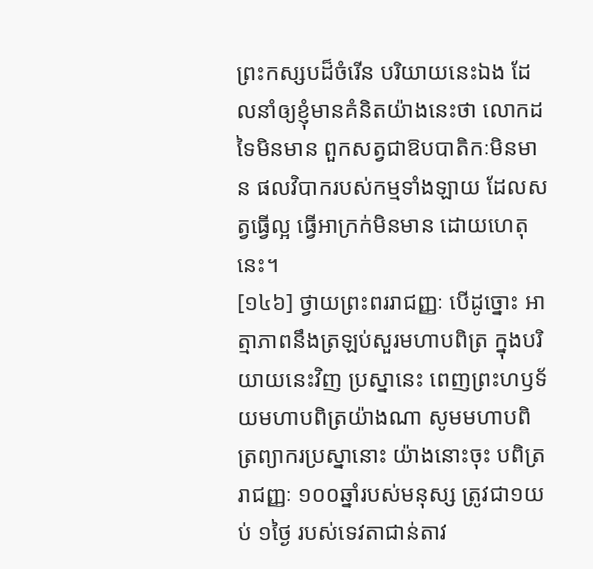ព្រះកស្សបដ៏ចំរើន បរិយាយនេះឯង ដែលនាំឲ្យខ្ញុំមានគំនិតយ៉ាងនេះថា លោកដទៃមិនមាន ពួកសត្វជាឱបបាតិកៈមិនមាន ផលវិបាករបស់កម្មទាំងឡាយ ដែលសត្វធ្វើល្អ ធ្វើអាក្រក់មិនមាន ដោយហេតុនេះ។
[១៤៦] ថ្វាយព្រះពររាជញ្ញៈ បើដូច្នោះ អាត្មាភាពនឹងត្រឡប់សួរមហាបពិត្រ ក្នុងបរិយាយនេះវិញ ប្រស្នានេះ ពេញព្រះហឫទ័យមហាបពិត្រយ៉ាងណា សូមមហាបពិត្រព្យាករប្រស្នានោះ យ៉ាងនោះចុះ បពិត្ររាជញ្ញៈ ១០០ឆ្នាំរបស់មនុស្ស ត្រូវជា១យប់ ១ថ្ងៃ របស់ទេវតាជាន់តាវ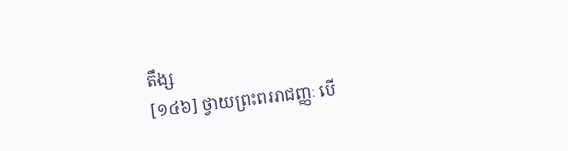តឹង្ស
[១៤៦] ថ្វាយព្រះពររាជញ្ញៈ បើ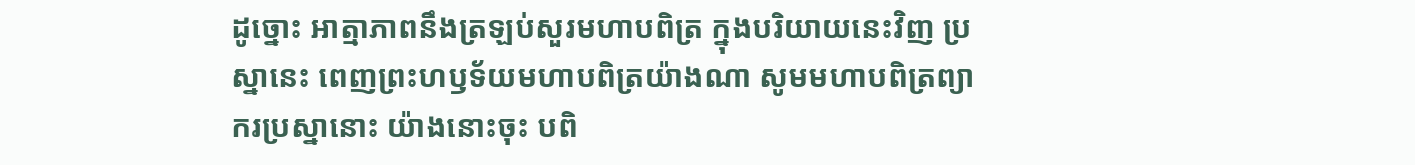ដូច្នោះ អាត្មាភាពនឹងត្រឡប់សួរមហាបពិត្រ ក្នុងបរិយាយនេះវិញ ប្រស្នានេះ ពេញព្រះហឫទ័យមហាបពិត្រយ៉ាងណា សូមមហាបពិត្រព្យាករប្រស្នានោះ យ៉ាងនោះចុះ បពិ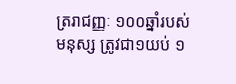ត្ររាជញ្ញៈ ១០០ឆ្នាំរបស់មនុស្ស ត្រូវជា១យប់ ១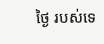ថ្ងៃ របស់ទេ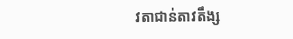វតាជាន់តាវតឹង្ស